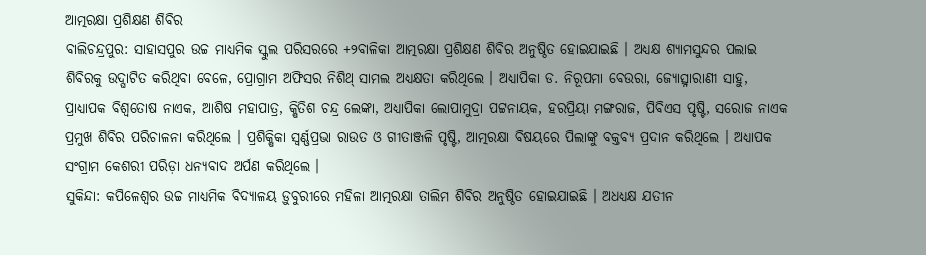ଆତ୍ମରକ୍ଷା ପ୍ରଶିକ୍ଷଣ ଶିବିର
ବାଲିଚନ୍ଦ୍ରପୁର: ସାହାସପୁର ଉଚ୍ଚ ମାଧ୍ୟମିକ ସ୍କୁଲ ପରିସରରେ +୨ବାଳିକା ଆତ୍ମରକ୍ଷା ପ୍ରଶିକ୍ଷଣ ଶିବିର ଅନୁଷ୍ଠିତ ହୋଇଯାଇଛି । ଅଧ୍ୟକ୍ଷ ଶ୍ୟାମସୁନ୍ଦର ପଲାଇ ଶିବିରକୁ ଉଦ୍ଘାଟିତ କରିଥିବା ବେଳେ, ପ୍ରୋଗ୍ରାମ ଅଫିସର ନିଶିଥ୍ ସାମଲ ଅଧ୍ୟକ୍ଷତା କରିଥିଲେ । ଅଧ୍ୟାପିକା ଡ. ନିରୂପମା ବେଉରା, ଜ୍ୟୋତ୍ସ୍ନାରାଣୀ ସାହୁ, ପ୍ରାଧ୍ୟାପକ ବିଶ୍ୱତୋଷ ନାଏକ, ଆଶିଷ ମହାପାତ୍ର, କ୍ଷିତିଶ ଚନ୍ଦ୍ର ଲେଙ୍କା, ଅଧ୍ୟାପିକା ଲୋପାମୁଦ୍ରା ପଟ୍ଟନାୟକ, ହରପ୍ରିୟା ମଙ୍ଗରାଜ, ପିବିଏସ ପୃଷ୍ଟି, ସରୋଜ ନାଏକ ପ୍ରମୁଖ ଶିବିର ପରିଚାଳନା କରିଥିଲେ । ପ୍ରଶିକ୍ଷିକା ସ୍ୱର୍ଣ୍ଣପ୍ରଭା ରାଉତ ଓ ଗୀତାଞ୍ଜଳି ପୃଷ୍ଟି, ଆତ୍ମରକ୍ଷା ବିଷୟରେ ପିଲାଙ୍କୁ ବକ୍ତବ୍ୟ ପ୍ରଦାନ କରିଥିଲେ । ଅଧ୍ୟାପକ ସଂଗ୍ରାମ କେଶରୀ ପରିଡ଼ା ଧନ୍ୟବାଦ ଅର୍ପଣ କରିଥିଲେ ।
ସୁକିନ୍ଦା: କପିଳେଶ୍ୱର ଉଚ୍ଚ ମାଧ୍ୟମିକ ବିଦ୍ୟାଳୟ ଡ଼ୁବୁରୀରେ ମହିଳା ଆତ୍ମରକ୍ଷା ତାଲିମ ଶିବିର ଅନୁଷ୍ଠିତ ହୋଇଯାଇଛି । ଅଧଧ୍ୟକ୍ଷ ଯତୀନ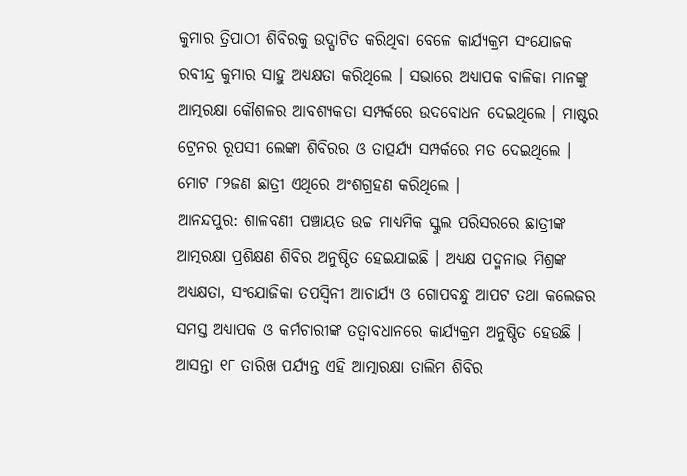କୁମାର ତ୍ରିପାଠୀ ଶିବିରକୁ ଉଦ୍ଘାଟିତ କରିଥିବା ବେଳେ କାର୍ଯ୍ୟକ୍ରମ ସଂଯୋଜକ ରବୀନ୍ଦ୍ର କୁମାର ସାହୁ ଅଧ୍ୟକ୍ଷତା କରିଥିଲେ । ସଭାରେ ଅଧ୍ୟାପକ ବାଳିକା ମାନଙ୍କୁ ଆତ୍ମରକ୍ଷା କୌଶଳର ଆବଶ୍ୟକତା ସମ୍ପର୍କରେ ଉଦବୋଧନ ଦେଇଥିଲେ । ମାଷ୍ଟର ଟ୍ରେନର ରୂପସୀ ଲେଙ୍କା ଶିବିରର ଓ ତାତ୍ପର୍ଯ୍ୟ ସମ୍ପର୍କରେ ମତ ଦେଇଥିଲେ । ମୋଟ ୮୨ଜଣ ଛାତ୍ରୀ ଏଥିରେ ଅଂଶଗ୍ରହଣ କରିଥିଲେ ।
ଆନନ୍ଦପୁର: ଶାଳବଣୀ ପଞ୍ଚାୟତ ଉଚ୍ଚ ମାଧ୍ୟମିକ ସ୍କୁଲ ପରିସରରେ ଛାତ୍ରୀଙ୍କ ଆତ୍ମରକ୍ଷା ପ୍ରଶିକ୍ଷଣ ଶିବିର ଅନୁଷ୍ଠିତ ହେଇଯାଇଛି । ଅଧ୍ୟକ୍ଷ ପଦ୍ମନାଭ ମିଶ୍ରଙ୍କ ଅଧ୍ୟକ୍ଷତା, ସଂଯୋଜିକା ତପସ୍ୱିନୀ ଆଚାର୍ଯ୍ୟ ଓ ଗୋପବନ୍ଧୁ ଆପଟ ତଥା କଲେଜର ସମସ୍ତ ଅଧ୍ୟାପକ ଓ କର୍ମଚାରୀଙ୍କ ତତ୍ୱାବଧାନରେ କାର୍ଯ୍ୟକ୍ରମ ଅନୁଷ୍ଠିତ ହେଉଛି । ଆସନ୍ତା ୧୮ ତାରିଖ ପର୍ଯ୍ୟନ୍ତ ଏହି ଆତ୍ମାରକ୍ଷା ତାଲିମ ଶିବିର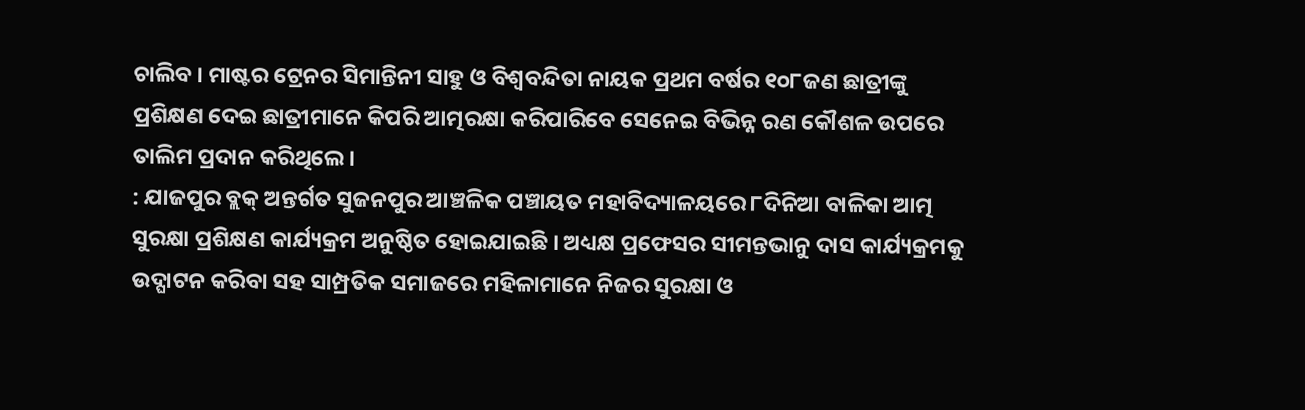ଚାଲିବ । ମାଷ୍ଟର ଟ୍ରେନର ସିମାନ୍ତିନୀ ସାହୁ ଓ ବିଶ୍ୱବନ୍ଦିତା ନାୟକ ପ୍ରଥମ ବର୍ଷର ୧୦୮ଜଣ ଛାତ୍ରୀଙ୍କୁ ପ୍ରଶିକ୍ଷଣ ଦେଇ ଛାତ୍ରୀମାନେ କିପରି ଆତ୍ମରକ୍ଷା କରିପାରିବେ ସେନେଇ ବିଭିନ୍ନ ରଣ କୌଶଳ ଉପରେ ତାଲିମ ପ୍ରଦାନ କରିଥିଲେ ।
: ଯାଜପୁର ବ୍ଲକ୍ ଅନ୍ତର୍ଗତ ସୁଜନପୁର ଆଞ୍ଚଳିକ ପଞ୍ଚାୟତ ମହାବିଦ୍ୟାଳୟରେ ୮ଦିନିଆ ବାଳିକା ଆତ୍ମ ସୁରକ୍ଷା ପ୍ରଶିକ୍ଷଣ କାର୍ଯ୍ୟକ୍ରମ ଅନୁଷ୍ଠିତ ହୋଇଯାଇଛି । ଅଧ୍ୟକ୍ଷ ପ୍ରଫେସର ସୀମନ୍ତଭାନୁ ଦାସ କାର୍ଯ୍ୟକ୍ରମକୁ ଉଦ୍ଘାଟନ କରିବା ସହ ସାମ୍ପ୍ରତିକ ସମାଜରେ ମହିଳାମାନେ ନିଜର ସୁରକ୍ଷା ଓ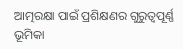ଆତ୍ମରକ୍ଷା ପାଇଁ ପ୍ରଶିକ୍ଷଣର ଗୁରୁତ୍ୱପୂର୍ଣ୍ଣ ଭୂମିକା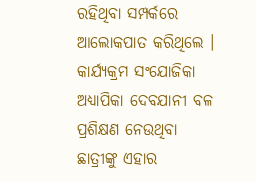ରହିଥିବା ସମ୍ପର୍କରେ ଆଲୋକପାତ କରିଥିଲେ । କାର୍ଯ୍ୟକ୍ରମ ସଂଯୋଜିକା ଅଧ୍ୟାପିକା ଦେବଯାନୀ ବଳ ପ୍ରଶିକ୍ଷଣ ନେଉଥିବା ଛାତ୍ରୀଙ୍କୁ ଏହାର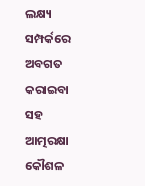ଲକ୍ଷ୍ୟ ସମ୍ପର୍କରେ ଅବଗତ କରାଇବା ସହ ଆତ୍ମରକ୍ଷା କୌଶଳ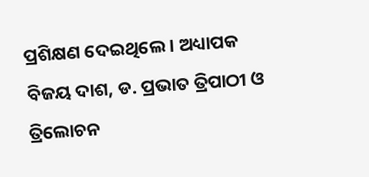ପ୍ରଶିକ୍ଷଣ ଦେଇଥିଲେ । ଅଧ୍ୟାପକ ବିଜୟ ଦାଶ, ଡ. ପ୍ରଭାତ ତ୍ରିପାଠୀ ଓ ତ୍ରିଲୋଚନ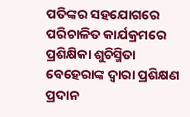ପତିଙ୍କର ସହଯୋଗରେ ପରିଚାଳିତ କାର୍ଯକ୍ରମରେ ପ୍ରଶିକ୍ଷିକା ଶୁଚିସ୍ମିତା ବେହେରାଙ୍କ ଦ୍ୱାରା ପ୍ରଶିକ୍ଷଣ ପ୍ରଦାନ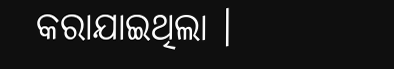କରାଯାଇଥିଲା ।